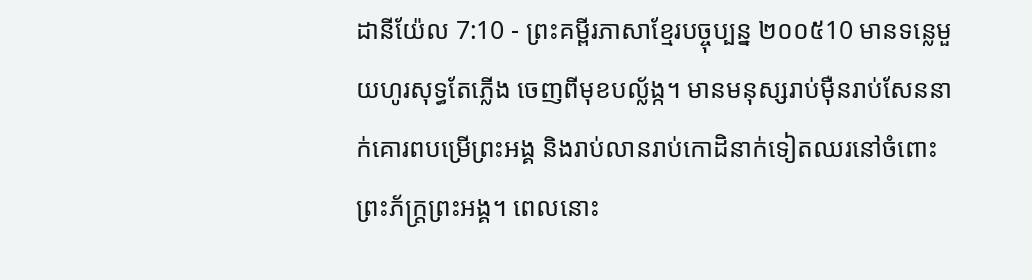ដានីយ៉ែល 7:10 - ព្រះគម្ពីរភាសាខ្មែរបច្ចុប្បន្ន ២០០៥10 មានទន្លេមួយហូរសុទ្ធតែភ្លើង ចេញពីមុខបល្ល័ង្ក។ មានមនុស្សរាប់ម៉ឺនរាប់សែននាក់គោរពបម្រើព្រះអង្គ និងរាប់លានរាប់កោដិនាក់ទៀតឈរនៅចំពោះព្រះភ័ក្ត្រព្រះអង្គ។ ពេលនោះ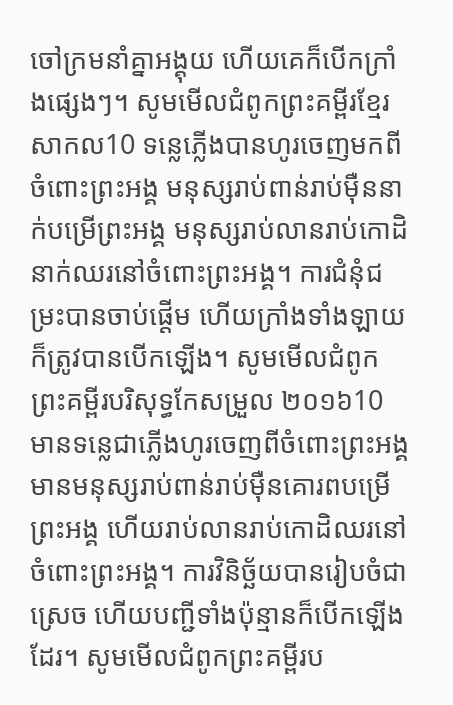ចៅក្រមនាំគ្នាអង្គុយ ហើយគេក៏បើកក្រាំងផ្សេងៗ។ សូមមើលជំពូកព្រះគម្ពីរខ្មែរសាកល10 ទន្លេភ្លើងបានហូរចេញមកពីចំពោះព្រះអង្គ មនុស្សរាប់ពាន់រាប់ម៉ឺននាក់បម្រើព្រះអង្គ មនុស្សរាប់លានរាប់កោដិនាក់ឈរនៅចំពោះព្រះអង្គ។ ការជំនុំជម្រះបានចាប់ផ្ដើម ហើយក្រាំងទាំងឡាយក៏ត្រូវបានបើកឡើង។ សូមមើលជំពូកព្រះគម្ពីរបរិសុទ្ធកែសម្រួល ២០១៦10 មានទន្លេជាភ្លើងហូរចេញពីចំពោះព្រះអង្គ មានមនុស្សរាប់ពាន់រាប់ម៉ឺនគោរពបម្រើព្រះអង្គ ហើយរាប់លានរាប់កោដិឈរនៅចំពោះព្រះអង្គ។ ការវិនិច្ឆ័យបានរៀបចំជាស្រេច ហើយបញ្ជីទាំងប៉ុន្មានក៏បើកឡើងដែរ។ សូមមើលជំពូកព្រះគម្ពីរប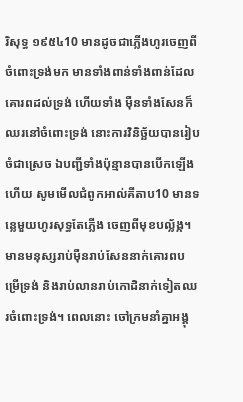រិសុទ្ធ ១៩៥៤10 មានដូចជាភ្លើងហូរចេញពីចំពោះទ្រង់មក មានទាំងពាន់ទាំងពាន់ដែលគោរពដល់ទ្រង់ ហើយទាំង ម៉ឺនទាំងសែនក៏ឈរនៅចំពោះទ្រង់ នោះការវិនិច្ឆ័យបានរៀបចំជាស្រេច ឯបញ្ជីទាំងប៉ុន្មានបានបើកឡើងហើយ សូមមើលជំពូកអាល់គីតាប10 មានទន្លេមួយហូរសុទ្ធតែភ្លើង ចេញពីមុខបល្ល័ង្ក។ មានមនុស្សរាប់ម៉ឺនរាប់សែននាក់គោរពបម្រើទ្រង់ និងរាប់លានរាប់កោដិនាក់ទៀតឈរចំពោះទ្រង់។ ពេលនោះ ចៅក្រមនាំគ្នាអង្គុ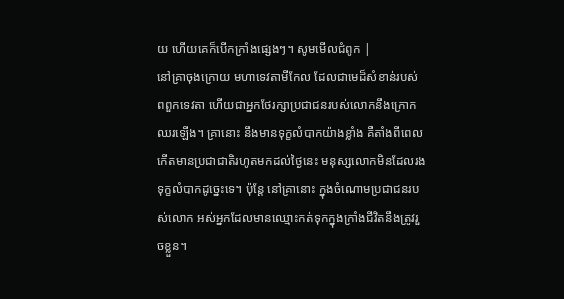យ ហើយគេក៏បើកក្រាំងផ្សេងៗ។ សូមមើលជំពូក |
នៅគ្រាចុងក្រោយ មហាទេវតាមីកែល ដែលជាមេដ៏សំខាន់របស់ពពួកទេវតា ហើយជាអ្នកថែរក្សាប្រជាជនរបស់លោកនឹងក្រោកឈរឡើង។ គ្រានោះ នឹងមានទុក្ខលំបាកយ៉ាងខ្លាំង គឺតាំងពីពេលកើតមានប្រជាជាតិរហូតមកដល់ថ្ងៃនេះ មនុស្សលោកមិនដែលរងទុក្ខលំបាកដូច្នេះទេ។ ប៉ុន្តែ នៅគ្រានោះ ក្នុងចំណោមប្រជាជនរបស់លោក អស់អ្នកដែលមានឈ្មោះកត់ទុកក្នុងក្រាំងជីវិតនឹងត្រូវរួចខ្លួន។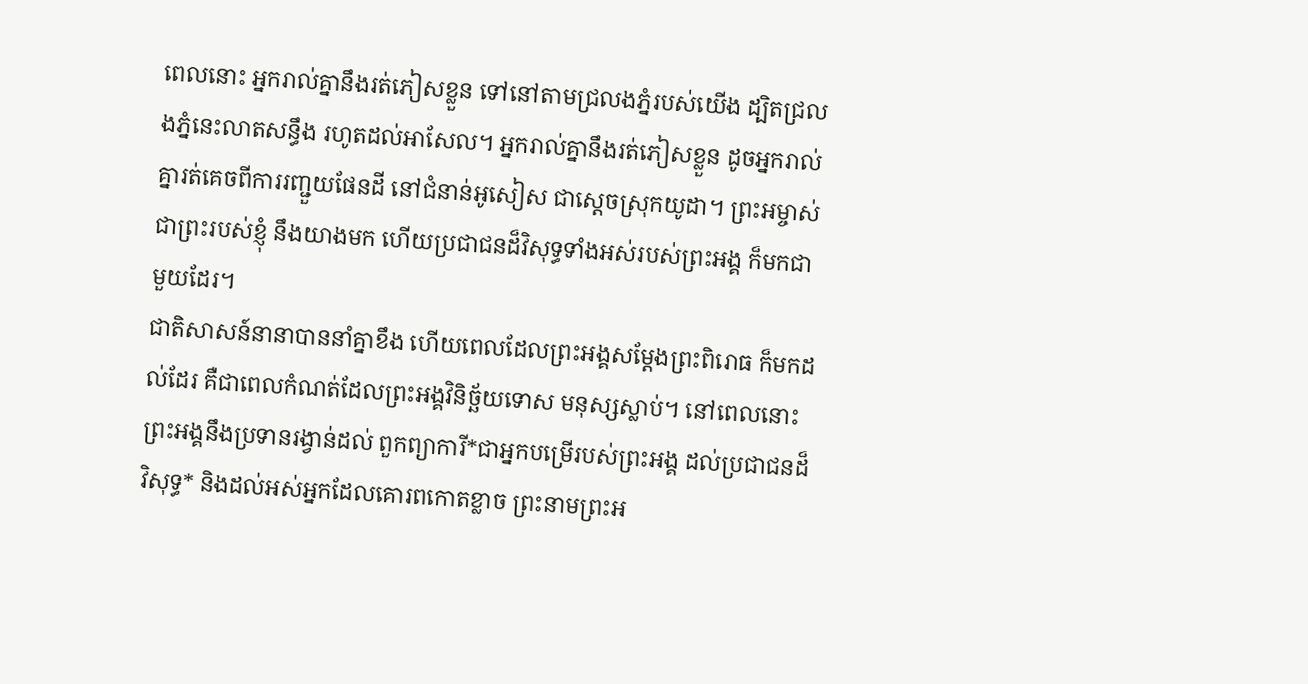ពេលនោះ អ្នករាល់គ្នានឹងរត់ភៀសខ្លួន ទៅនៅតាមជ្រលងភ្នំរបស់យើង ដ្បិតជ្រលងភ្នំនេះលាតសន្ធឹង រហូតដល់អាសែល។ អ្នករាល់គ្នានឹងរត់ភៀសខ្លួន ដូចអ្នករាល់គ្នារត់គេចពីការរញ្ជួយផែនដី នៅជំនាន់អូសៀស ជាស្ដេចស្រុកយូដា។ ព្រះអម្ចាស់ ជាព្រះរបស់ខ្ញុំ នឹងយាងមក ហើយប្រជាជនដ៏វិសុទ្ធទាំងអស់របស់ព្រះអង្គ ក៏មកជាមួយដែរ។
ជាតិសាសន៍នានាបាននាំគ្នាខឹង ហើយពេលដែលព្រះអង្គសម្តែងព្រះពិរោធ ក៏មកដល់ដែរ គឺជាពេលកំណត់ដែលព្រះអង្គវិនិច្ឆ័យទោស មនុស្សស្លាប់។ នៅពេលនោះ ព្រះអង្គនឹងប្រទានរង្វាន់ដល់ ពួកព្យាការី*ជាអ្នកបម្រើរបស់ព្រះអង្គ ដល់ប្រជាជនដ៏វិសុទ្ធ* និងដល់អស់អ្នកដែលគោរពកោតខ្លាច ព្រះនាមព្រះអ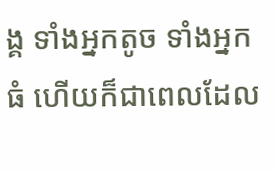ង្គ ទាំងអ្នកតូច ទាំងអ្នកធំ ហើយក៏ជាពេលដែល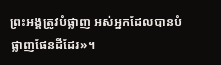ព្រះអង្គត្រូវបំផ្លាញ អស់អ្នកដែលបានបំផ្លាញផែនដីដែរ»។